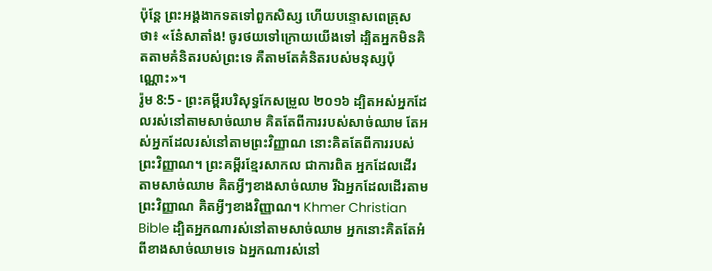ប៉ុន្តែ ព្រះអង្គងាកទតទៅពួកសិស្ស ហើយបន្ទោសពេត្រុសថា៖ «នែ៎សាតាំង! ចូរថយទៅក្រោយយើងទៅ ដ្បិតអ្នកមិនគិតតាមគំនិតរបស់ព្រះទេ គឺតាមតែគំនិតរបស់មនុស្សប៉ុណ្ណោះ»។
រ៉ូម 8:5 - ព្រះគម្ពីរបរិសុទ្ធកែសម្រួល ២០១៦ ដ្បិតអស់អ្នកដែលរស់នៅតាមសាច់ឈាម គិតតែពីការរបស់សាច់ឈាម តែអស់អ្នកដែលរស់នៅតាមព្រះវិញ្ញាណ នោះគិតតែពីការរបស់ព្រះវិញ្ញាណ។ ព្រះគម្ពីរខ្មែរសាកល ជាការពិត អ្នកដែលដើរតាមសាច់ឈាម គិតអ្វីៗខាងសាច់ឈាម រីឯអ្នកដែលដើរតាមព្រះវិញ្ញាណ គិតអ្វីៗខាងវិញ្ញាណ។ Khmer Christian Bible ដ្បិតអ្នកណារស់នៅតាមសាច់ឈាម អ្នកនោះគិតតែអំពីខាងសាច់ឈាមទេ ឯអ្នកណារស់នៅ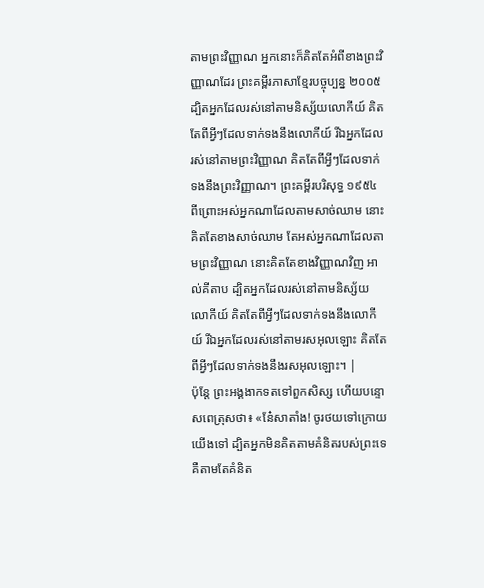តាមព្រះវិញ្ញាណ អ្នកនោះក៏គិតតែអំពីខាងព្រះវិញ្ញាណដែរ ព្រះគម្ពីរភាសាខ្មែរបច្ចុប្បន្ន ២០០៥ ដ្បិតអ្នកដែលរស់នៅតាមនិស្ស័យលោកីយ៍ គិតតែពីអ្វីៗដែលទាក់ទងនឹងលោកីយ៍ រីឯអ្នកដែលរស់នៅតាមព្រះវិញ្ញាណ គិតតែពីអ្វីៗដែលទាក់ទងនឹងព្រះវិញ្ញាណ។ ព្រះគម្ពីរបរិសុទ្ធ ១៩៥៤ ពីព្រោះអស់អ្នកណាដែលតាមសាច់ឈាម នោះគិតតែខាងសាច់ឈាម តែអស់អ្នកណាដែលតាមព្រះវិញ្ញាណ នោះគិតតែខាងវិញ្ញាណវិញ អាល់គីតាប ដ្បិតអ្នកដែលរស់នៅតាមនិស្ស័យលោកីយ៍ គិតតែពីអ្វីៗដែលទាក់ទងនឹងលោកីយ៍ រីឯអ្នកដែលរស់នៅតាមរសអុលឡោះ គិតតែពីអ្វីៗដែលទាក់ទងនឹងរសអុលឡោះ។ |
ប៉ុន្តែ ព្រះអង្គងាកទតទៅពួកសិស្ស ហើយបន្ទោសពេត្រុសថា៖ «នែ៎សាតាំង! ចូរថយទៅក្រោយយើងទៅ ដ្បិតអ្នកមិនគិតតាមគំនិតរបស់ព្រះទេ គឺតាមតែគំនិត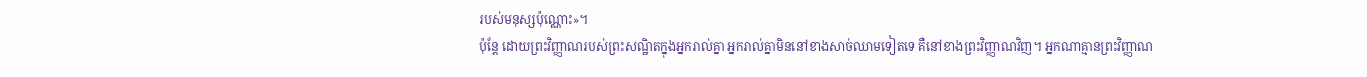របស់មនុស្សប៉ុណ្ណោះ»។
ប៉ុន្តែ ដោយព្រះវិញ្ញាណរបស់ព្រះសណ្ឋិតក្នុងអ្នករាល់គ្នា អ្នករាល់គ្នាមិននៅខាងសាច់ឈាមទៀតទេ គឺនៅខាងព្រះវិញ្ញាណវិញ។ អ្នកណាគ្មានព្រះវិញ្ញាណ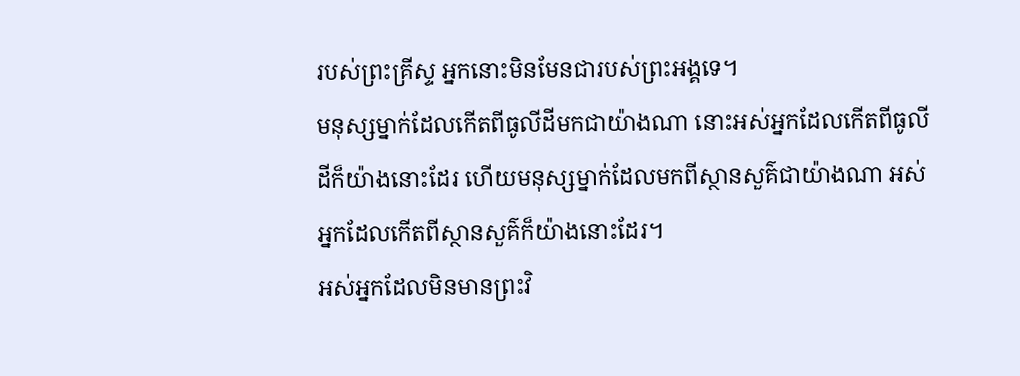របស់ព្រះគ្រីស្ទ អ្នកនោះមិនមែនជារបស់ព្រះអង្គទេ។
មនុស្សម្នាក់ដែលកើតពីធូលីដីមកជាយ៉ាងណា នោះអស់អ្នកដែលកើតពីធូលីដីក៏យ៉ាងនោះដែរ ហើយមនុស្សម្នាក់ដែលមកពីស្ថានសួគ៌ជាយ៉ាងណា អស់អ្នកដែលកើតពីស្ថានសួគ៌ក៏យ៉ាងនោះដែរ។
អស់អ្នកដែលមិនមានព្រះវិ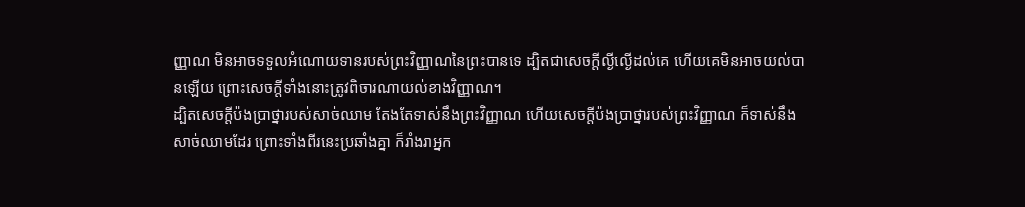ញ្ញាណ មិនអាចទទួលអំណោយទានរបស់ព្រះវិញ្ញាណនៃព្រះបានទេ ដ្បិតជាសេចក្តីល្ងីល្ងើដល់គេ ហើយគេមិនអាចយល់បានឡើយ ព្រោះសេចក្តីទាំងនោះត្រូវពិចារណាយល់ខាងវិញ្ញាណ។
ដ្បិតសេចក្ដីប៉ងប្រាថ្នារបស់សាច់ឈាម តែងតែទាស់នឹងព្រះវិញ្ញាណ ហើយសេចក្ដីប៉ងប្រាថ្នារបស់ព្រះវិញ្ញាណ ក៏ទាស់នឹងសាច់ឈាមដែរ ព្រោះទាំងពីរនេះប្រឆាំងគ្នា ក៏រាំងរាអ្នក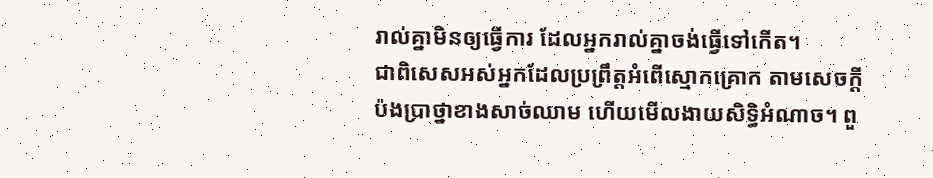រាល់គ្នាមិនឲ្យធ្វើការ ដែលអ្នករាល់គ្នាចង់ធ្វើទៅកើត។
ជាពិសេសអស់អ្នកដែលប្រព្រឹត្តអំពើស្មោកគ្រោក តាមសេចក្ដីប៉ងប្រាថ្នាខាងសាច់ឈាម ហើយមើលងាយសិទ្ធិអំណាច។ ពួ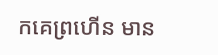កគេព្រហើន មាន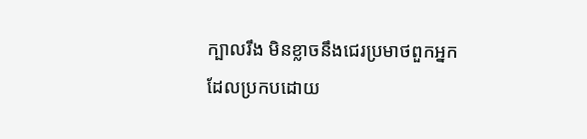ក្បាលរឹង មិនខ្លាចនឹងជេរប្រមាថពួកអ្នកដែលប្រកបដោយ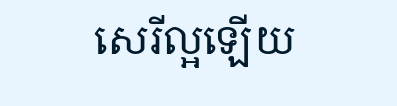សេរីល្អឡើយ